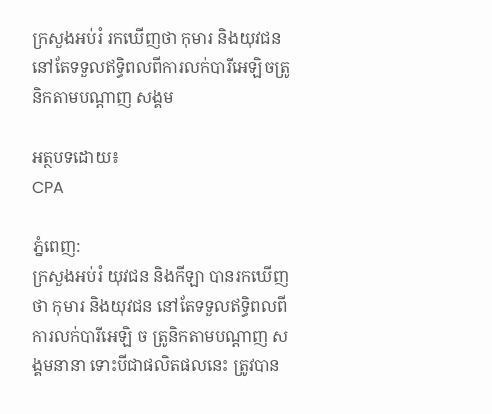ក្រសួងអប់រំ រកឃើញថា កុមារ និងយុវជន នៅតែទទួលឥទ្ធិពលពីការលក់បារីអេឡិចត្រូនិកតាមបណ្តាញ សង្គម

អត្ថបទដោយ៖
CPA

ភ្នំពេញ:
ក្រសួងអប់រំ យុវជន និងកីឡា បានរកឃើញថា កុមារ និងយុវជន នៅតែទទួលឥទ្ធិពលពីការលក់បារីអេឡិ ច ត្រូនិកតាមបណ្តាញ សង្គមនានា ទោះបីជាផលិតផលនេះ ត្រូវបាន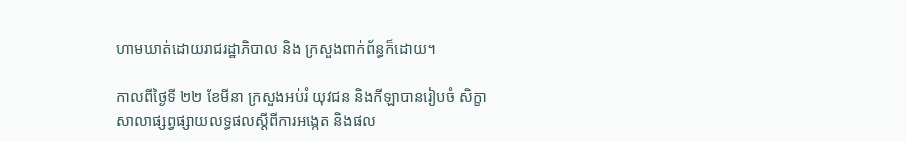ហាមឃាត់ដោយរាជរដ្ឋាភិបាល និង ក្រសួងពាក់ព័ន្ធក៏ដោយ។

កាលពីថ្ងៃទី ២២ ខែមីនា ក្រសួងអប់រំ យុវជន និងកីឡាបានរៀបចំ សិក្ខាសាលាផ្សព្វផ្សាយលទ្ធផលស្តីពីការអង្កេត និងផល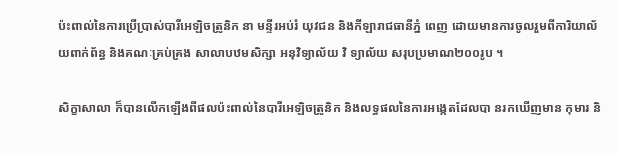ប៉ះពាល់នៃការប្រើប្រាស់បារីអេឡិចត្រូនិក នា មន្ទីរអប់រំ យុវជន និងកីឡារាជធានីភ្នំ ពេញ ដោយមានការចូលរួមពីការិយាល័យពាក់ព័ន្ធ និងគណៈគ្រប់គ្រង សាលាបឋមសិក្សា អនុវិទ្យាល័យ វិ ទ្យាល័យ សរុបប្រមាណ២០០រូប ។

សិក្ខាសាលា ក៏បានលើកឡើងពីផលប៉ះពាល់នៃបារីអេឡិចត្រូនិក និងលទ្ធផលនៃការអង្កេតដែលបា នរកឃើញមាន កុមារ និ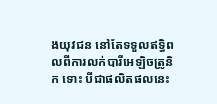ងយុវជន នៅតែទទួលឥទ្ធិពលពីការលក់បារីអេឡិចត្រូនិក ទោះ បីជាផលិតផលនេះ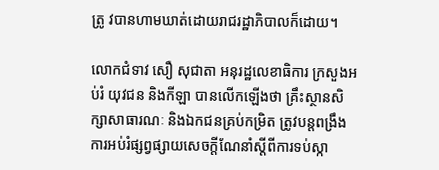ត្រូ វបានហាមឃាត់ដោយរាជរដ្ឋាភិបាលក៏ដោយ។

លោកជំទាវ សឿ សុជាតា អនុរដ្ឋលេខាធិការ ក្រសួងអប់រំ យុវជន និងកីឡា បានលើកឡើងថា គ្រឹះស្ថានសិក្សាសាធារណៈ និងឯកជនគ្រប់កម្រិត ត្រូវបន្តពង្រឹងការអប់រំផ្សព្វផ្សាយសេចក្តីណែនាំស្តីពីការទប់ស្កា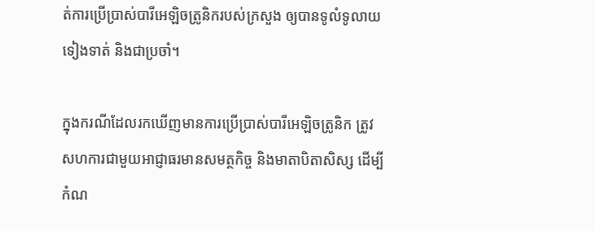ត់ការប្រើប្រាស់បារីអេឡិចត្រូនិករបស់ក្រសួង ឲ្យបានទូលំទូលាយ ទៀងទាត់ និងជាប្រចាំ។

ក្នុងករណីដែលរកឃើញមានការប្រើប្រាស់បារីអេឡិចត្រូនិក ត្រូវសហការជាមួយអាជ្ញាធរមានសមត្ថកិច្ច និងមាតាបិតាសិស្ស ដើម្បីកំណ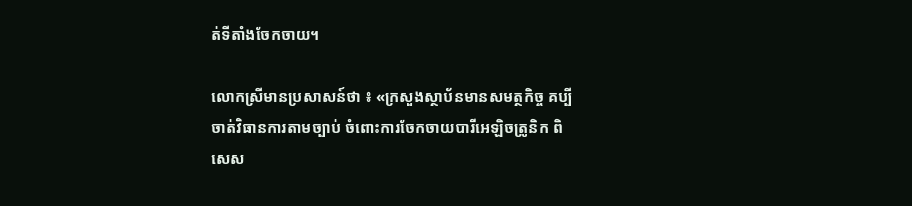ត់ទីតាំងចែកចាយ។

លោកស្រីមានប្រសាសន៍ថា ៖ «ក្រសួងស្ថាប័នមានសមត្ថកិច្ច គប្បីចាត់វិធានការតាមច្បាប់ ចំពោះការចែកចាយបារីអេឡិចត្រូនិក ពិសេស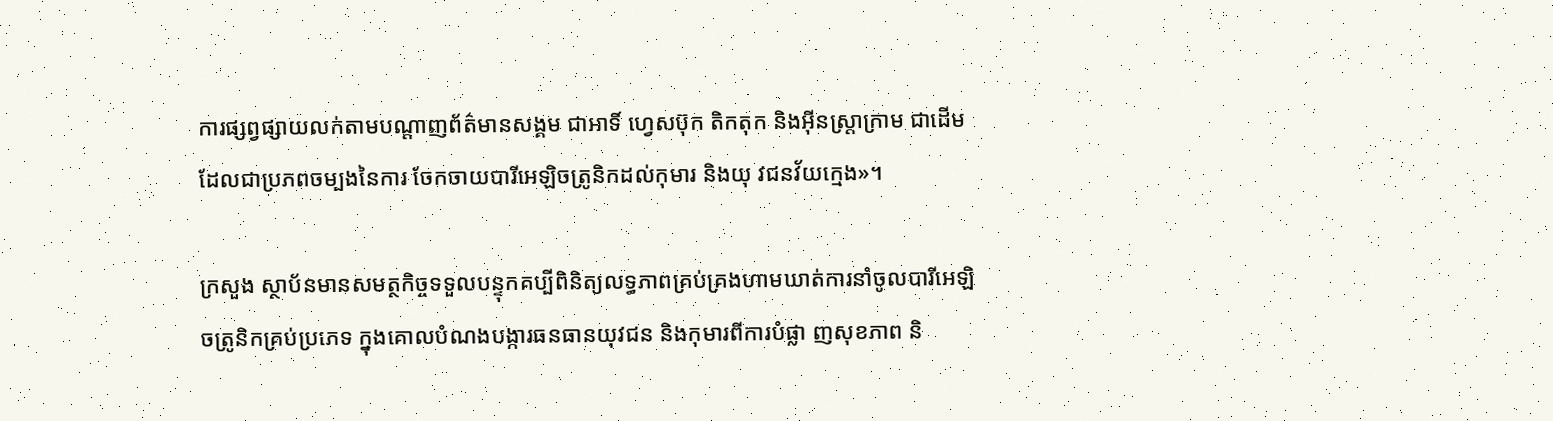ការផ្សព្វផ្សាយលក់តាមបណ្តាញព័ត៌មានសង្គម ជាអាទិ៍ ហ្វេសប៊ុក តិកតុក និងអ៊ីនស្រ្តាក្រាម ជាដើម ដែលជាប្រភពចម្បងនៃការ ចែកចាយបារីអេឡិចត្រូនិកដល់កុមារ និងយុ វជនវ័យក្មេង»។

ក្រសួង ស្ថាប័នមានសមត្ថកិច្ចទទួលបន្ទុកគប្បីពិនិត្យលទ្ធភាពគ្រប់គ្រងហាមឃាត់ការនាំចូលបារីអេឡិចត្រូនិកគ្រប់ប្រភេទ ក្នុងគោលបំណងបង្ការធនធានយុវជន និងកុមារពីការបំផ្លា ញសុខភាព និ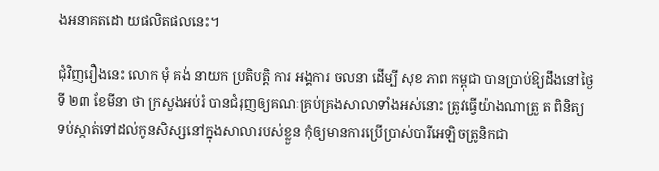ងអនាគតដោ យផលិតផលនេះ។

ជុំវិញរឿងនេះ លោក មុំ គង់ នាយក ប្រតិបត្តិ ការ អង្គការ ចលនា ដើម្បី សុខ ភាព កម្ពុជា បានប្រាប់ឱ្យដឹងនៅថ្ងៃទី ២៣ ខែមីនា ថា ក្រសួងអប់រំ បានជំរុញឲ្យគណៈគ្រប់គ្រងសាលាទាំងអស់នោះ ត្រូវធ្វើយ៉ាងណាត្រួ ត ពិនិត្យ ទប់ស្កាត់ទៅដល់កូនសិស្សនៅក្នុងសាលារបស់ខ្លួន កុំឲ្យមានការប្រើប្រាស់បារីអេឡិចត្រូនិកជា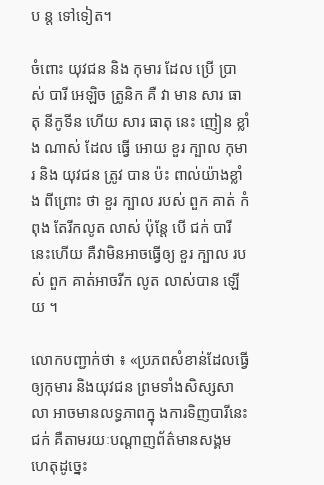ប ន្ត ទៅទៀត។

ចំពោះ យុវជន និង កុមារ ដែល ប្រើ ប្រាស់ បារី អេឡិច ត្រូនិក គឺ វា មាន សារ ធាតុ នីកូទីន ហើយ សារ ធាតុ នេះ ញៀន ខ្លាំង ណាស់ ដែល ធ្វើ អោយ ខួរ ក្បាល កុមារ និង យុវជន ត្រូវ បាន ប៉ះ ពាល់យ៉ាងខ្លាំង ពីព្រោះ ថា ខួរ ក្បាល របស់ ពួក គាត់ កំពុង តែរីកលូត លាស់ ប៉ុន្តែ បើ ជក់ បារីនេះហើយ គឺវាមិនអាចធ្វើឲ្យ ខួរ ក្បាល របស់ ពួក គាត់អាចរីក លូត លាស់បាន ឡើយ ។

លោកបញ្ជាក់ថា ៖ «ប្រភពសំខាន់ដែលធ្វើឲ្យកុមារ និងយុវជន ព្រមទាំងសិស្សសាលា អាចមានលទ្ធភាពក្នុ ងការទិញបារីនេះ ជក់ គឺតាមរយៈបណ្ដាញព័ត៌មានសង្គម ហេតុដូច្នេះ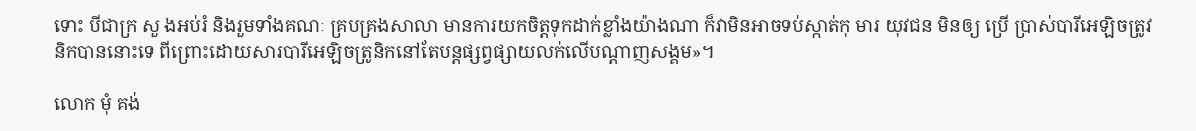ទោះ បីជាក្រ សួ ងអប់រំ និងរួមទាំងគណៈ គ្របគ្រងសាលា មានការយកចិត្តទុកដាក់ខ្លាំងយ៉ាងណា ក៏វាមិនអាចទប់ស្កាត់កុ មារ យុវជន មិនឲ្យ ប្រើ ប្រាស់បារីអេឡិចត្រូវនិកបាននោះទេ ពីព្រោះដោយសារបារីអេឡិចត្រូនិកនៅតែបន្តផ្សព្វផ្សាយលក់លើបណ្ដាញសង្គម»។

លោក មុំ គង់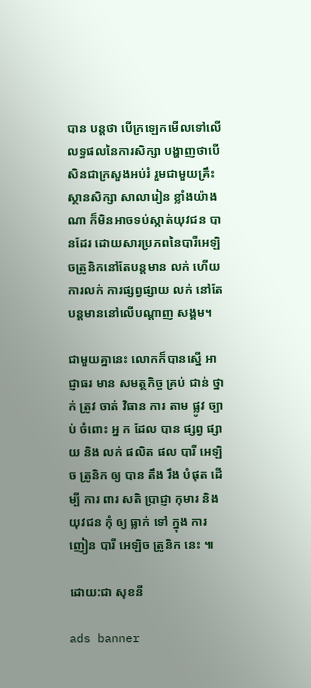បាន បន្តថា បើក្រឡេកមើលទៅលើលទ្ធផលនៃការសិក្សា បង្ហាញថាបើសិនជាក្រសួងអប់រំ រួមជាមួយគ្រឹះស្ថានសិក្សា សាលារៀន ខ្លាំងយ៉ាងណា ក៏មិនអាចទប់ស្កាត់យុវជន បានដែរ ដោយសារប្រភពនៃបារីអេឡិចត្រូនិកនៅតែបន្តមាន លក់ ហើយការលក់ ការផ្សព្វផ្សាយ លក់ នៅតែបន្តមាននៅលើបណ្ដាញ សង្គម។

ជាមួយគ្នានេះ លោកក៏បានស្នើ អាជ្ញាធរ មាន សមត្ថកិច្ច គ្រប់ ជាន់ ថ្នាក់ ត្រូវ ចាត់ វិធាន ការ តាម ផ្លូវ ច្បាប់ ចំពោះ អ្ន ក ដែល បាន ផ្សព្វ ផ្សាយ និង លក់ ផលិត ផល បារី អេឡិច ត្រូនិក ឲ្យ បាន តឹង រឹង បំផុត ដើម្បី ការ ពារ សតិ ប្រាជ្ញា កុមារ និង យុវជន កុំ ឲ្យ ធ្លាក់ ទៅ ក្នុង ការ ញៀន បារី អេឡិច ត្រូនិក នេះ ៕

ដោយ:ជា សុខនី

ads banner